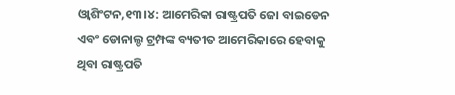ଓ୍ବାଶିଂଟନ,୧୩।୪: ଆମେରିକା ରାଷ୍ଟ୍ରପତି ଜୋ ବାଇଡେନ ଏବଂ ଡୋନାଲ୍ଡ ଟ୍ରମ୍ପଙ୍କ ବ୍ୟତୀତ ଆମେରିକାରେ ହେବାକୁ ଥିବା ରାଷ୍ଟ୍ରପତି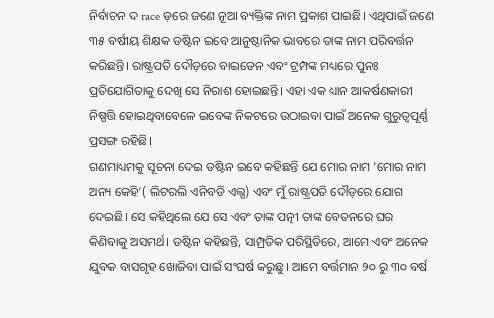ନିର୍ବାଚନ ଦ race ଡ଼ରେ ଜଣେ ନୂଆ ବ୍ୟକ୍ତିଙ୍କ ନାମ ପ୍ରକାଶ ପାଇଛି। ଏଥିପାଇଁ ଜଣେ ୩୫ ବର୍ଷୀୟ ଶିକ୍ଷକ ଡଷ୍ଟିନ ଇବେ ଆନୁଷ୍ଠାନିକ ଭାବରେ ତାଙ୍କ ନାମ ପରିବର୍ତ୍ତନ କରିଛନ୍ତି। ରାଷ୍ଟ୍ରପତି ଦୌଡ଼ରେ ବାଇଡେନ ଏବଂ ଟ୍ରମ୍ପଙ୍କ ମଧ୍ୟରେ ପୁନଃ ପ୍ରତିଯୋଗିତାକୁ ଦେଖି ସେ ନିରାଶ ହୋଇଛନ୍ତି। ଏହା ଏକ ଧ୍ୟାନ ଆକର୍ଷଣକାରୀ ନିଷ୍ପତ୍ତି ହୋଇଥିବାବେଳେ ଇବେଙ୍କ ନିକଟରେ ଉଠାଇବା ପାଇଁ ଅନେକ ଗୁରୁତ୍ୱପୂର୍ଣ୍ଣ ପ୍ରସଙ୍ଗ ରହିଛି।
ଗଣମାଧ୍ୟମକୁ ସୂଚନା ଦେଇ ଡଷ୍ଟିନ ଇବେ କହିଛନ୍ତି ଯେ ମୋର ନାମ ‘ମୋର ନାମ ଅନ୍ୟ କେହି’( ଲିଟରଲି ଏନିବଡି ଏଲ୍ସ) ଏବଂ ମୁଁ ରାଷ୍ଟ୍ରପତି ଦୌଡ଼ରେ ଯୋଗ ଦେଇଛି। ସେ କହିଥିଲେ ଯେ ସେ ଏବଂ ତାଙ୍କ ପତ୍ନୀ ତାଙ୍କ ବେତନରେ ଘର କିଣିବାକୁ ଅସମର୍ଥ। ଡଷ୍ଟିନ କହିଛନ୍ତି, ସାମ୍ପ୍ରତିକ ପରିସ୍ଥିତିରେ, ଆମେ ଏବଂ ଅନେକ ଯୁବକ ବାସଗୃହ ଖୋଜିବା ପାଇଁ ସଂଘର୍ଷ କରୁଛୁ। ଆମେ ବର୍ତ୍ତମାନ ୨୦ ରୁ ୩୦ ବର୍ଷ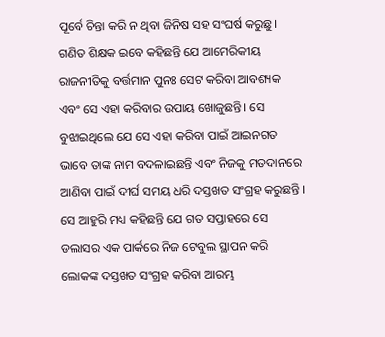ପୂର୍ବେ ଚିନ୍ତା କରି ନ ଥିବା ଜିନିଷ ସହ ସଂଘର୍ଷ କରୁଛୁ।
ଗଣିତ ଶିକ୍ଷକ ଇବେ କହିଛନ୍ତି ଯେ ଆମେରିକୀୟ ରାଜନୀତିକୁ ବର୍ତ୍ତମାନ ପୁନଃ ସେଟ କରିବା ଆବଶ୍ୟକ ଏବଂ ସେ ଏହା କରିବାର ଉପାୟ ଖୋଜୁଛନ୍ତି। ସେ ବୁଝାଇଥିଲେ ଯେ ସେ ଏହା କରିବା ପାଇଁ ଆଇନଗତ ଭାବେ ତାଙ୍କ ନାମ ବଦଳାଇଛନ୍ତି ଏବଂ ନିଜକୁ ମତଦାନରେ ଆଣିବା ପାଇଁ ଦୀର୍ଘ ସମୟ ଧରି ଦସ୍ତଖତ ସଂଗ୍ରହ କରୁଛନ୍ତି । ସେ ଆହୁରି ମଧ୍ୟ କହିଛନ୍ତି ଯେ ଗତ ସପ୍ତାହରେ ସେ ଡଲାସର ଏକ ପାର୍କରେ ନିଜ ଟେବୁଲ ସ୍ଥାପନ କରି ଲୋକଙ୍କ ଦସ୍ତଖତ ସଂଗ୍ରହ କରିବା ଆରମ୍ଭ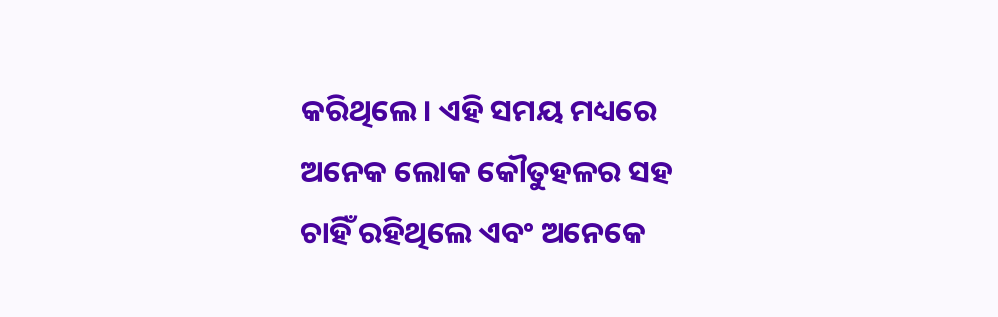କରିଥିଲେ। ଏହି ସମୟ ମଧ୍ୟରେ ଅନେକ ଲୋକ କୌତୁହଳର ସହ ଚାହିଁ ରହିଥିଲେ ଏବଂ ଅନେକେ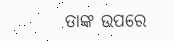ତାଙ୍କ ଉପରେ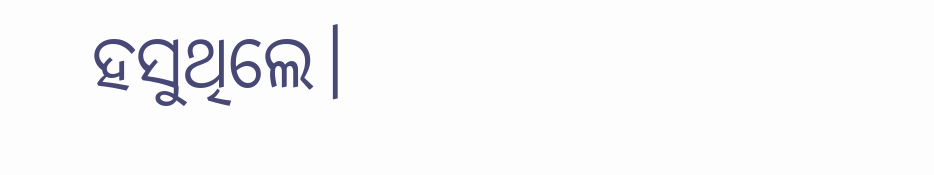ହସୁଥିଲେ।